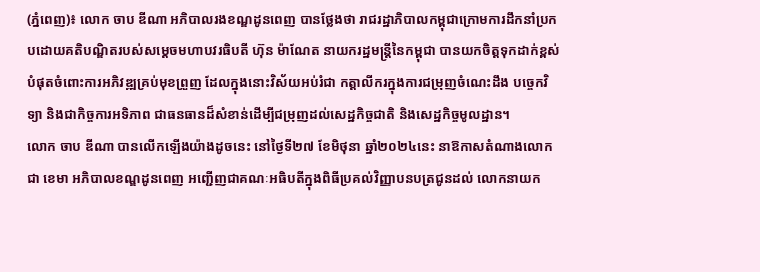(ភ្នំពេញ)៖ លោក ចាប ឌីណា អភិបាលរងខណ្ឌដូនពេញ បានថ្លែងថា រាជរដ្ឋាភិបាលកម្ពុជាក្រោមការដឹកនាំប្រកបដោយគតិបណ្ឌិតរបស់សម្តេចមហាបវរធិបតី ហ៊ុន ម៉ាណែត នាយករដ្ឋមន្រ្តីនៃកម្ពុជា បានយកចិត្តទុកដាក់ខ្ពស់បំផុតចំពោះការអភិវឌ្ឍគ្រប់មុខព្រួញ ដែលក្នុងនោះវិស័យអប់រំជា កត្តាលីករក្នុងការជម្រុញចំណេះដឹង បច្ចេកវិទ្យា និងជាកិច្ចការអទិភាព ជាធនធានដ៏សំខាន់ដើម្បីជម្រុញដល់សេដ្ឋកិច្ចជាតិ និងសេដ្ឋកិច្ចមូលដ្ឋាន។
លោក ចាប ឌីណា បានលើកឡើងយ៉ាងដូចនេះ នៅថ្ងៃទី២៧ ខែមិថុនា ឆ្នាំ២០២៤នេះ នាឱកាសតំណាងលោក ជា ខេមា អភិបាលខណ្ឌដូនពេញ អញ្ជើញជាគណៈអធិបតីក្នុងពិធីប្រគល់វិញ្ញាបនបត្រជូនដល់ លោកនាយក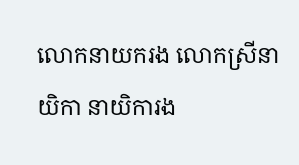លោកនាយករង លោកស្រីនាយិកា នាយិការង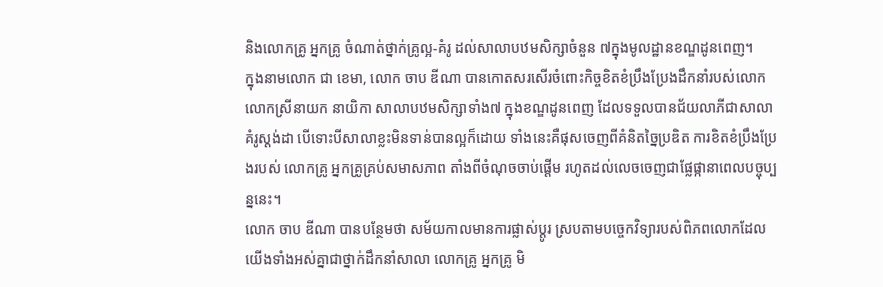និងលោកគ្រូ អ្នកគ្រូ ចំណាត់ថ្នាក់គ្រូល្អ-គំរូ ដល់សាលាបឋមសិក្សាចំនួន ៧ក្នុងមូលដ្ឋានខណ្ឌដូនពេញ។
ក្នុងនាមលោក ជា ខេមា, លោក ចាប ឌីណា បានកោតសរសើរចំពោះកិច្ចខិតខំប្រឹងប្រែងដឹកនាំរបស់លោក លោកស្រីនាយក នាយិកា សាលាបឋមសិក្សាទាំង៧ ក្នុងខណ្ឌដូនពេញ ដែលទទួលបានជ័យលាភីជាសាលាគំរូស្តង់ដា បើទោះបីសាលាខ្លះមិនទាន់បានល្អក៏ដោយ ទាំងនេះគឺផុសចេញពីគំនិតច្នៃប្រឌិត ការខិតខំប្រឹងប្រែងរបស់ លោកគ្រូ អ្នកគ្រូគ្រប់សមាសភាព តាំងពីចំណុចចាប់ផ្តើម រហូតដល់លេចចេញជាផ្លែផ្កានាពេលបច្ចុប្បន្ននេះ។
លោក ចាប ឌីណា បានបន្ថែមថា សម័យកាលមានការផ្លាស់ប្តូរ ស្របតាមបច្ចេកវិទ្យារបស់ពិភពលោកដែលយើងទាំងអស់គ្នាជាថ្នាក់ដឹកនាំសាលា លោកគ្រូ អ្នកគ្រូ មិ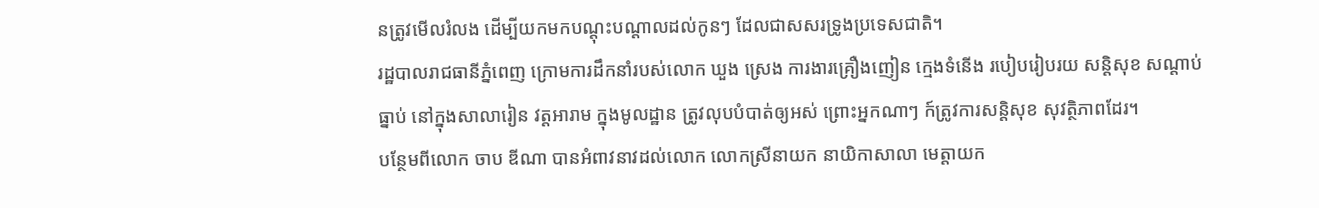នត្រូវមើលរំលង ដើម្បីយកមកបណ្តុះបណ្តាលដល់កូនៗ ដែលជាសសរទ្រូងប្រទេសជាតិ។
រដ្ឋបាលរាជធានីភ្នំពេញ ក្រោមការដឹកនាំរបស់លោក ឃួង ស្រេង ការងារគ្រឿងញៀន ក្មេងទំនើង របៀបរៀបរយ សន្តិសុខ សណ្តាប់ធ្នាប់ នៅក្នុងសាលារៀន វត្តអារាម ក្នុងមូលដ្ឋាន ត្រូវលុបបំបាត់ឲ្យអស់ ព្រោះអ្នកណាៗ ក៍ត្រូវការសន្តិសុខ សុវត្ថិភាពដែរ។
បន្ថែមពីលោក ចាប ឌីណា បានអំពាវនាវដល់លោក លោកស្រីនាយក នាយិកាសាលា មេត្តាយក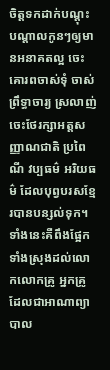ចិត្តទកដាក់បណ្តុះបណ្តាលកូនៗឲ្យមានអនាគតល្អ ចេះគោរពចាស់ទុំ ចាស់ព្រឹទ្ធាចារ្យ ស្រលាញ់ ចេះថែរក្សាអត្តសញ្ញាណជាតិ ប្រពៃណី វប្បធម៌ អរិយធម៌ ដែលបុព្វបរសខ្មែរបានបន្សល់ទុក។ ទាំងនេះគឺពឹងផ្អែកទាំងស្រុងដល់លោកលោកគ្រូ អ្នកគ្រូ ដែលជាអាណាព្យាបាល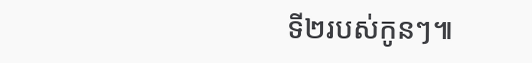ទី២របស់កូនៗ៕